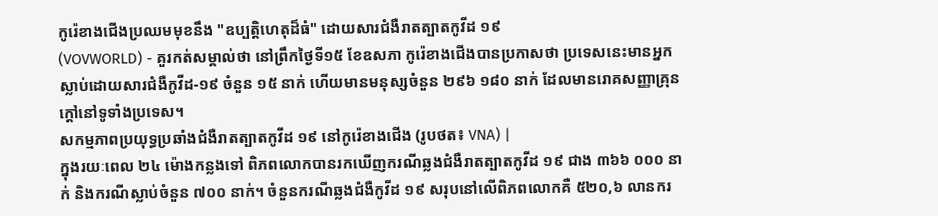កូរ៉េខាងជើងប្រឈមមុខនឹង "ឧប្បត្តិហេតុដ៏ធំ" ដោយសារជំងឺរាតត្បាតកូវីដ ១៩
(VOVWORLD) - គួរកត់សម្គាល់ថា នៅព្រឹកថ្ងៃទី១៥ ខែឧសភា កូរ៉េខាងជើងបានប្រកាសថា ប្រទេសនេះមានអ្នកស្លាប់ដោយសារជំងឺកូវីដ-១៩ ចំនួន ១៥ នាក់ ហើយមានមនុស្សចំនួន ២៩៦ ១៨០ នាក់ ដែលមានរោគសញ្ញាគ្រុនក្តៅនៅទូទាំងប្រទេស។
សកម្មភាពប្រយុទ្ធប្រឆាំងជំងឺរាតត្បាតកូវីដ ១៩ នៅកូរ៉េខាងជើង (រូបថត៖ VNA) |
ក្នុងរយៈពេល ២៤ ម៉ោងកន្លងទៅ ពិភពលោកបានរកឃើញករណីឆ្លងជំងឺរាតត្បាតកូវីដ ១៩ ជាង ៣៦៦ ០០០ នាក់ និងករណីស្លាប់ចំនួន ៧០០ នាក់។ ចំនួនករណីឆ្លងជំងឺកូវីដ ១៩ សរុបនៅលើពិភពលោកគឺ ៥២០,៦ លានករ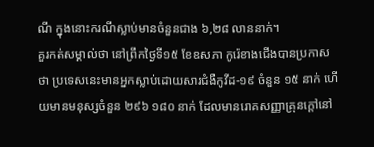ណី ក្នុងនោះករណីស្លាប់មានចំនួនជាង ៦,២៨ លាននាក់។
គួរកត់សម្គាល់ថា នៅព្រឹកថ្ងៃទី១៥ ខែឧសភា កូរ៉េខាងជើងបានប្រកាសថា ប្រទេសនេះមានអ្នកស្លាប់ដោយសារជំងឺកូវីដ-១៩ ចំនួន ១៥ នាក់ ហើយមានមនុស្សចំនួន ២៩៦ ១៨០ នាក់ ដែលមានរោគសញ្ញាគ្រុនក្តៅនៅ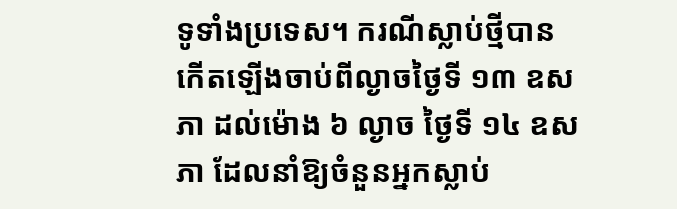ទូទាំងប្រទេស។ ករណីស្លាប់ថ្មីបានកើតឡើងចាប់ពីល្ងាចថ្ងៃទី ១៣ ឧសភា ដល់ម៉ោង ៦ ល្ងាច ថ្ងៃទី ១៤ ឧសភា ដែលនាំឱ្យចំនួនអ្នកស្លាប់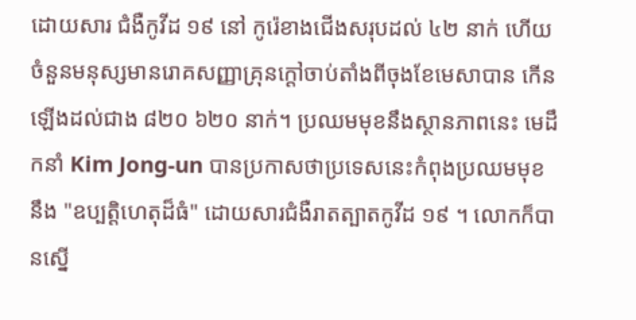ដោយសារ ជំងឺកូវីដ ១៩ នៅ កូរ៉េខាងជើងសរុបដល់ ៤២ នាក់ ហើយចំនួនមនុស្សមានរោគសញ្ញាគ្រុនក្តៅចាប់តាំងពីចុងខែមេសាបាន កើនឡើងដល់ជាង ៨២០ ៦២០ នាក់។ ប្រឈមមុខនឹងស្ថានភាពនេះ មេដឹកនាំ Kim Jong-un បានប្រកាសថាប្រទេសនេះកំពុងប្រឈមមុខនឹង "ឧប្បត្តិហេតុដ៏ធំ" ដោយសារជំងឺរាតត្បាតកូវីដ ១៩ ។ លោកក៏បានស្នើ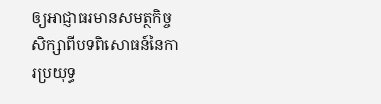ឲ្យអាជ្ញាធរមានសមត្ថកិច្ចសិក្សាពីបទពិសោធន៍នៃការប្រយុទ្ធ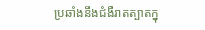ប្រឆាំងនឹងជំងឺរាតត្បាតក្នុ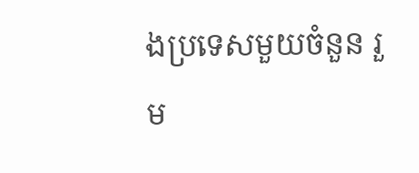ងប្រទេសមួយចំនួន រួម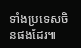ទាំងប្រទេសចិនផងដែរ៕